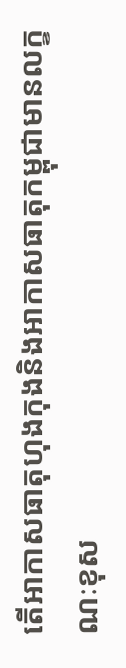តើអាកាសធាតុហុងកុងនិងអាកាសធាតុកម្ពុជាមានលក្ខណៈខុស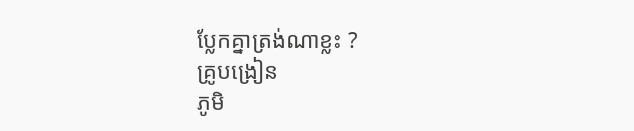ប្លែកគ្នាត្រង់ណាខ្លះ ?
គ្រូបង្រៀន
ភូមិ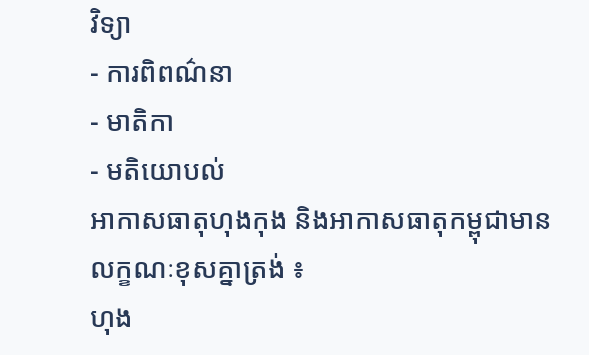វិទ្យា
- ការពិពណ៌នា
- មាតិកា
- មតិយោបល់
អាកាសធាតុហុងកុង និងអាកាសធាតុកម្ពុជាមានលក្ខណៈខុសគ្នាត្រង់ ៖
ហុង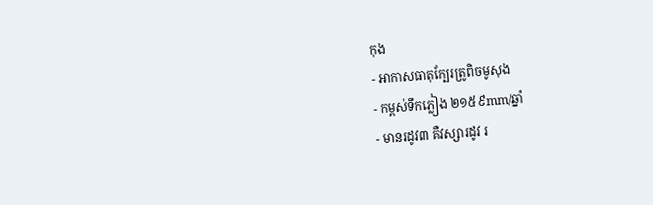កុង
- អាកាសធាតុក្បែរត្រូពិចមូសុង
- កម្ពស់ទឹកភ្លៀង ២១៥៩mm/ឆ្នាំ
- មានរដូវ៣ គឺវស្សារដូវ រ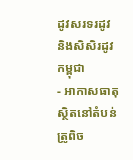ដូវសរទរដូវ និងសិសិរដូវ
កម្ពុជា
- អាកាសធាតុស្ថិតនៅតំបន់ត្រូពិច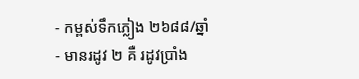- កម្ពស់ទឹកភ្លៀង ២៦៨៨/ឆ្នាំ
- មានរដូវ ២ គឺ រដូវប្រាំង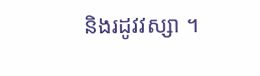និងរដូវវស្សា ។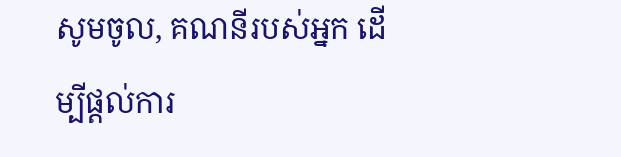សូមចូល, គណនីរបស់អ្នក ដើម្បីផ្តល់ការ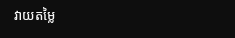វាយតម្លៃ